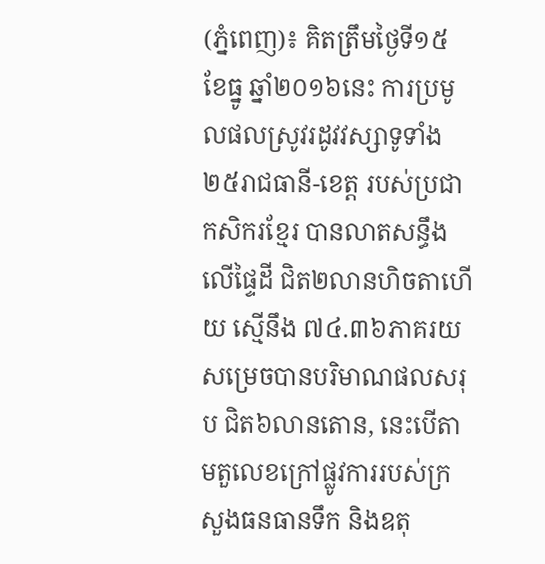(ភ្នំពេញ)៖ គិតត្រឹមថ្ងៃទី១៥ ខែធ្នូ ឆ្នាំ២០១៦នេះ ការប្រមូលផលស្រូវរដូវវស្សាទូទាំង ២៥រាជធានី-ខេត្ត របស់ប្រជាកសិករខ្មែរ បានលាតសន្ធឹងលើផ្ទៃដី ជិត២លានហិចតាហើយ ស្មើនឹង ៧៤.៣៦ភាគរយ សម្រេចបានបរិមាណផលសរុប ជិត៦លានតោន, នេះបើតាមតួលេខក្រៅផ្លូវការរបស់ក្រសួងធនធានទឹក និងឧតុ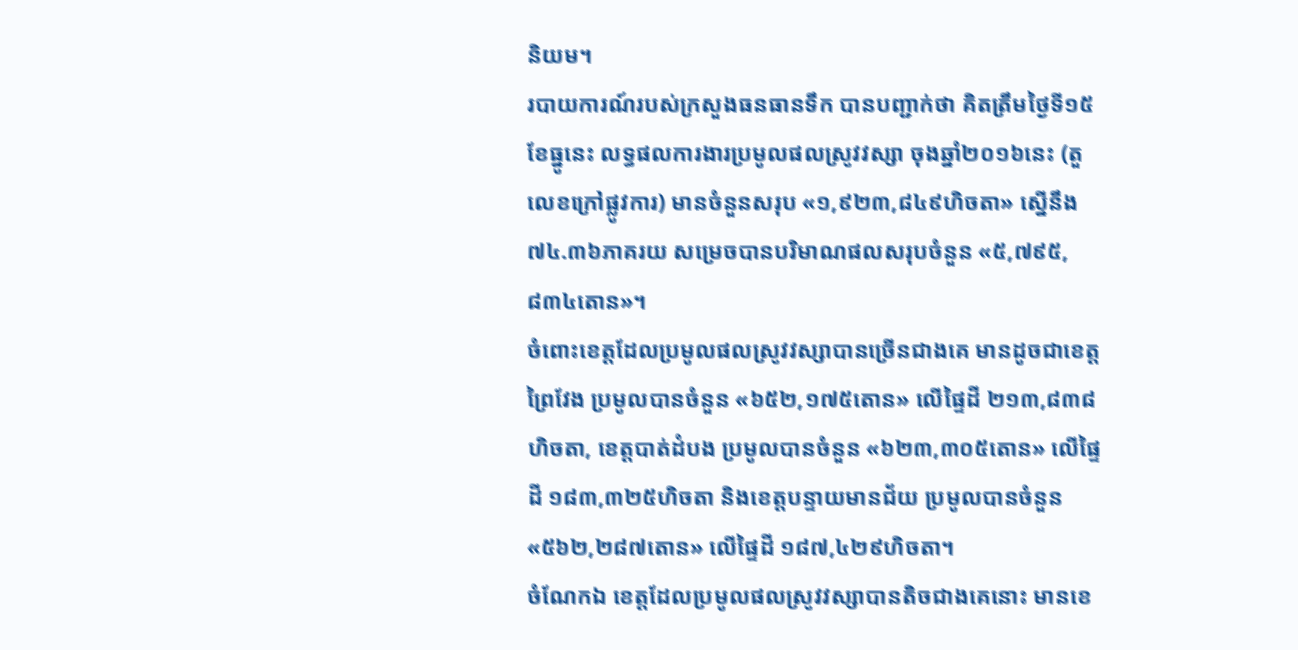និយម។
របាយការណ៍របស់ក្រសួងធនធានទឹក បានបញ្ជាក់ថា គិតត្រឹមថ្ងៃទី១៥ ខែធ្នូនេះ លទ្ធផលការងារប្រមូលផលស្រូវវស្សា ចុងឆ្នាំ២០១៦នេះ (តួលេខក្រៅផ្លូវការ) មានចំនួនសរុប «១,៩២៣,៨៤៩ហិចតា» ស្នើនឹង ៧៤.៣៦ភាគរយ សម្រេចបានបរិមាណផលសរុបចំនួន «៥,៧៩៥,៨៣៤តោន»។
ចំពោះខេត្តដែលប្រមូលផលស្រូវវស្សាបានច្រើនជាងគេ មានដូចជាខេត្តព្រៃវែង ប្រមូលបានចំនួន «៦៥២,១៧៥តោន» លើផ្ទៃដី ២១៣,៨៣៨ហិចតា, ខេត្តបាត់ដំបង ប្រមូលបានចំនួន «៦២៣,៣០៥តោន» លើផ្ទៃដី ១៨៣,៣២៥ហិចតា និងខេត្តបន្ទាយមានជ័យ ប្រមូលបានចំនួន «៥៦២,២៨៧តោន» លើផ្ទៃដី ១៨៧,៤២៩ហិចតា។
ចំណែកឯ ខេត្តដែលប្រមូលផលស្រូវវស្សាបានតិចជាងគេនោះ មានខេ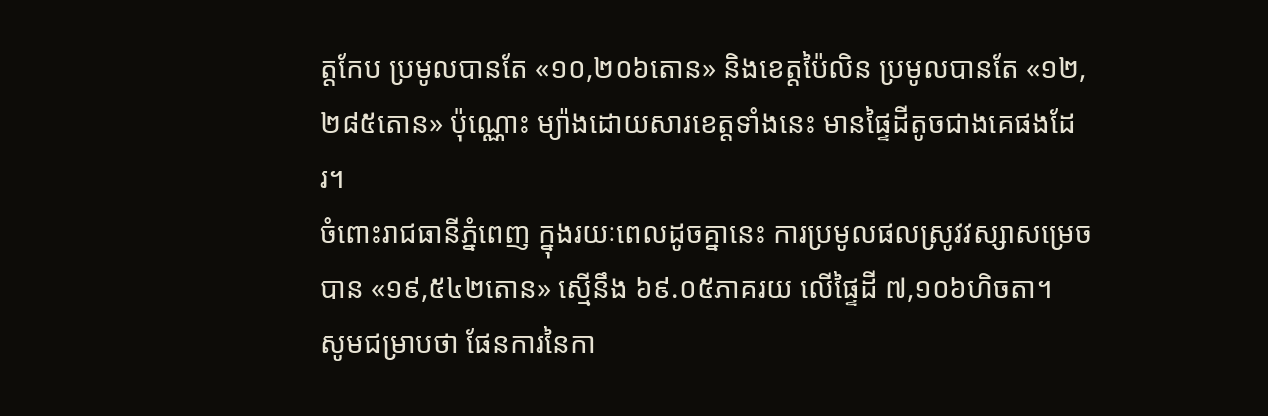ត្តកែប ប្រមូលបានតែ «១០,២០៦តោន» និងខេត្តប៉ៃលិន ប្រមូលបានតែ «១២,២៨៥តោន» ប៉ុណ្ណោះ ម្យ៉ាងដោយសារខេត្តទាំងនេះ មានផ្ទៃដីតូចជាងគេផងដែរ។
ចំពោះរាជធានីភ្នំពេញ ក្នុងរយៈពេលដូចគ្នានេះ ការប្រមូលផលស្រូវវស្សាសម្រេចបាន «១៩,៥៤២តោន» ស្មើនឹង ៦៩.០៥ភាគរយ លើផ្ទៃដី ៧,១០៦ហិចតា។
សូមជម្រាបថា ផែនការនៃកា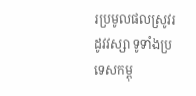រប្រមូលផលស្រូវរដូវវស្សា ទូទាំងប្រទេសកម្ពុ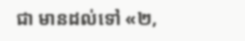ជា មានដល់ទៅ «២,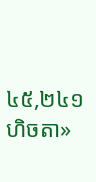៤៥,២៤១ហិចតា»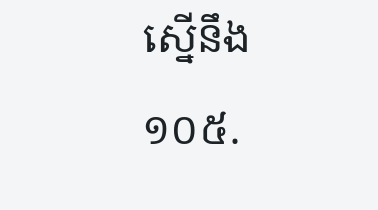ស្នើនឹង ១០៥.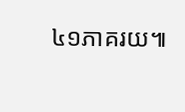៤១ភាគរយ៕